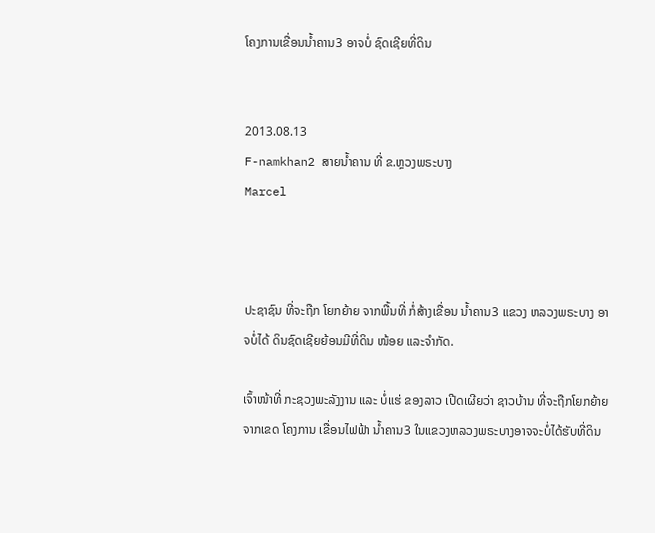ໂຄງການເຂື່ອນນໍ້າຄານ3 ອາຈບໍ່ ຊົດເຊີຍທີ່ດິນ


2013.08.13
F-namkhan2 ສາຍນໍ້າຄານ ທີ່ ຂ.ຫຼວງພຣະບາງ
Marcel



ປະຊາຊົນ ທີ່ຈະຖືກ ໂຍກຍ້າຍ ຈາກພື້ນທີ່ ກໍ່ສ້າງເຂື່ອນ ນໍ້າຄານ3 ແຂວງ ຫລວງພຣະບາງ ອາຈບໍ່ໄດ້ ດິນຊົດເຊີຍຍ້ອນມີທີ່ດິນ ໜ້ອຍ ແລະຈໍາກັດ.

ເຈົ້າໜ້າທີ່ ກະຊວງພະລັງງານ ແລະ ບໍ່ແຮ່ ຂອງລາວ ເປີດເຜີຍວ່າ ຊາວບ້ານ ທີ່ຈະຖືກໂຍກຍ້າຍ ຈາກເຂດ ໂຄງການ ເຂື່ອນໄຟຟ້າ ນໍ້າຄານ3 ໃນແຂວງຫລວງພຣະບາງອາຈຈະບໍ່ໄດ້ຮັບທີ່ດິນ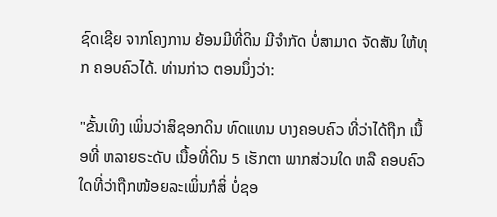ຊົດເຊີຍ ຈາກໂຄງການ ຍ້ອນມີທີ່ດິນ ມີຈໍາກັດ ບໍ່ສາມາດ ຈັດສັນ ໃຫ້ທຸກ ຄອບຄົວໄດ້. ທ່ານກ່າວ ຕອນນຶ່ງວ່າ:

"ຂັ້ນເທິງ ເພິ່ນວ່າສິຊອກດິນ ທົດແທນ ບາງຄອບຄົວ ທີ່ວ່າໄດ້ຖືກ ເນື້ອທີ່ ຫລາຍຣະດັບ ເນື້ອທີ່ດິນ 5 ເຮັກຕາ ພາກສ່ວນໃດ ຫລື ຄອບຄົວໃດທີ່ວ່າຖືກໜ້ອຍລະເພິ່ນກໍສິ່ ບໍ່ຊອ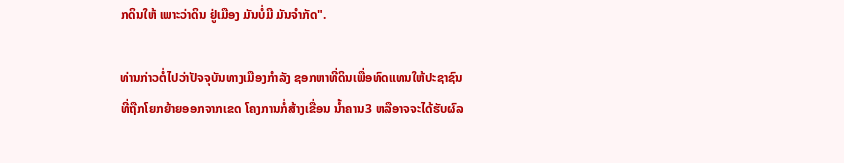ກດິນໃຫ້ ເພາະວ່າດິນ ຢູ່ເມືອງ ມັນບໍ່ມີ ມັນຈໍາກັດ".

ທ່ານກ່າວຕໍ່ໄປວ່າປັຈຈຸບັນທາງເມືອງກໍາລັງ ຊອກຫາທີ່ດິນເພື່ອທົດແທນໃຫ້ປະຊາຊົນ ທີ່ຖືກໂຍກຍ້າຍອອກຈາກເຂດ ໂຄງການກໍ່ສ້າງເຂື່ອນ ນໍ້າຄານ3 ຫລືອາຈຈະໄດ້ຮັບຜົລ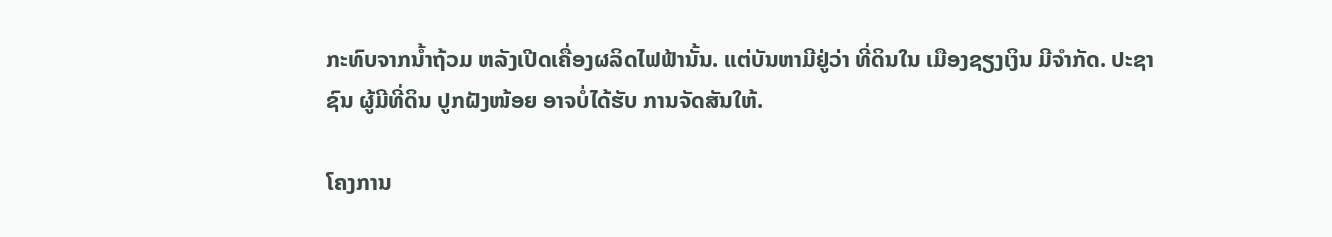ກະທົບຈາກນໍ້າຖ້ວມ ຫລັງເປີດເຄື່ອງຜລິດໄຟຟ້ານັ້ນ. ແຕ່ບັນຫາມີຢູ່ວ່າ ທີ່ດິນໃນ ເມືອງຊຽງເງິນ ມີຈໍາກັດ. ປະຊາຊົນ ຜູ້ມີທີ່ດິນ ປູກຝັງໜ້ອຍ ອາຈບໍ່ໄດ້ຮັບ ການຈັດສັນໃຫ້.

ໂຄງການ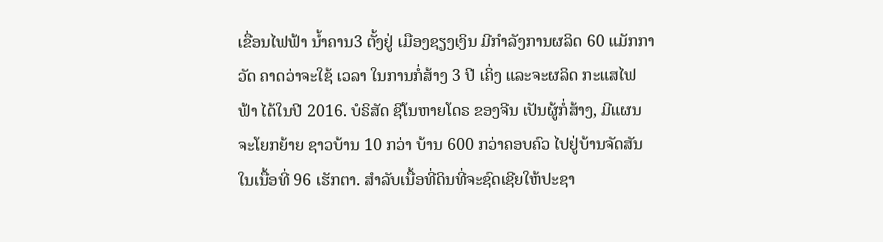ເຂື່ອນໄຟຟ້າ ນໍ້າຄານ3 ຕັ້ງຢູ່ ເມືອງຊຽງເງິນ ມີກໍາລັງການຜລິດ 60 ແມັກກາວັດ ຄາດວ່າຈະໃຊ້ ເວລາ ໃນການກໍ່ສ້າງ 3 ປີ ເຄິ່ງ ແລະຈະຜລິດ ກະແສໄຟຟ້າ ໄດ້ໃນປີ 2016. ບໍຣິສັດ ຊີໂນຫາຍໂດຣ ຂອງຈີນ ເປັນຜູ້ກໍ່ສ້າງ, ມີແຜນຈະໂຍກຍ້າຍ ຊາວບ້ານ 10 ກວ່າ ບ້ານ 600 ກວ່າຄອບຄົວ ໄປຢູ່ບ້ານຈັດສັນ ໃນເນື້ອທີ່ 96 ເຮັກຕາ. ສໍາລັບເນື້ອທີ່ດິນທີ່ຈະຊົດເຊີຍໃຫ້ປະຊາ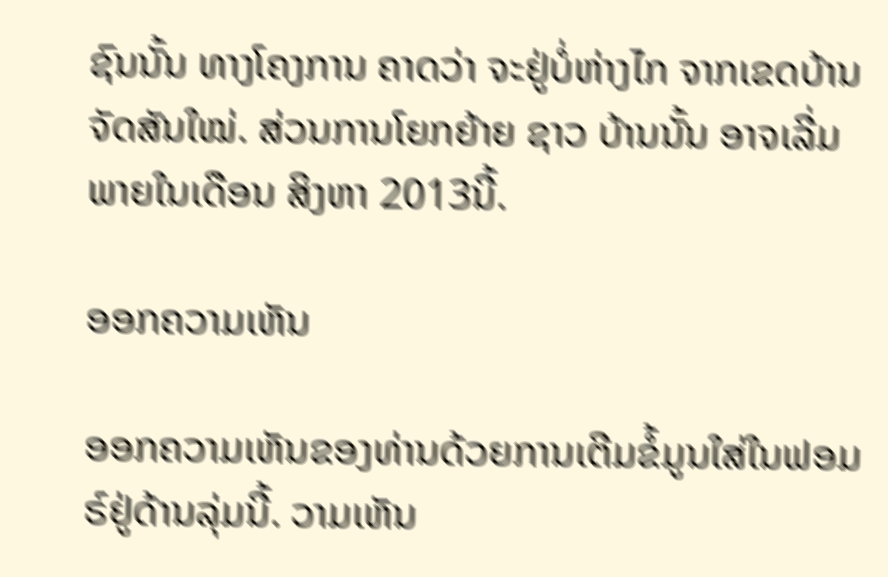ຊົນນັ້ນ ທາງໂຄງການ ຄາດວ່າ ຈະຢູ່ບໍ່ຫ່າງໄກ ຈາກເຂດບ້ານ ຈັດສັນໃໝ່. ສ່ວນການໂຍກຍ້າຍ ຊາວ ບ້ານນັ້ນ ອາຈເລີ່ມພາຍໃນເດືອນ ສິງຫາ 2013ນີ້.

ອອກຄວາມເຫັນ

ອອກຄວາມເຫັນຂອງທ່ານດ້ວຍການເຕີມຂໍ້ມູນໃສ່ໃນຟອມຣ໌ຢູ່ດ້ານລຸ່ມນີ້. ວາມເຫັນ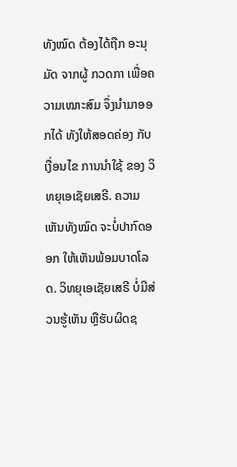ທັງໝົດ ຕ້ອງໄດ້ຖືກ ອະນຸມັດ ຈາກຜູ້ ກວດກາ ເພື່ອຄວາມເໝາະສົມ ຈຶ່ງນໍາມາອອກໄດ້ ທັງໃຫ້ສອດຄ່ອງ ກັບ ເງື່ອນໄຂ ການນຳໃຊ້ ຂອງ ວິທຍຸເອເຊັຍເສຣີ. ຄວາມເຫັນທັງໝົດ ຈະບໍ່ປາກົດອອກ ໃຫ້ເຫັນພ້ອມບາດໂລດ. ວິທຍຸເອເຊັຍເສຣີ ບໍ່ມີສ່ວນຮູ້ເຫັນ ຫຼືຮັບຜິດຊ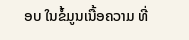ອບ ໃນຂໍ້ມູນເນື້ອຄວາມ ທີ່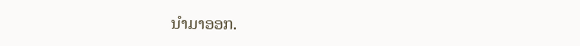ນໍາມາອອກ.